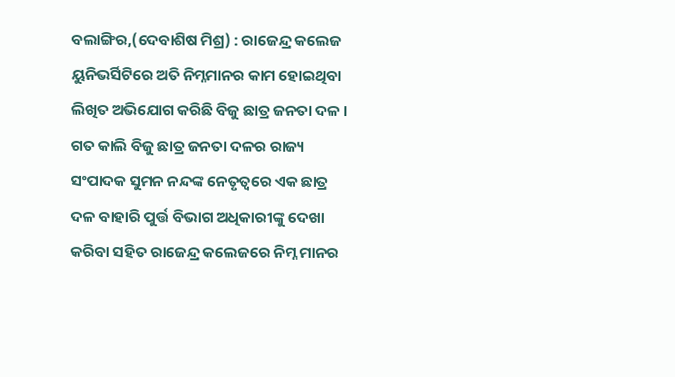ବଲାଙ୍ଗିର,(ଦେବାଶିଷ ମିଶ୍ର) : ରାଜେନ୍ଦ୍ର କଲେଜ ୟୁନିଭର୍ସିଟିରେ ଅତି ନିମ୍ନମାନର କାମ ହୋଇଥିବା ଲିଖିତ ଅଭିଯୋଗ କରିଛି ବିଜୁ ଛାତ୍ର ଜନତା ଦଳ । ଗତ କାଲି ବିଜୁ ଛାତ୍ର ଜନତା ଦଳର ରାଜ୍ୟ ସଂପାଦକ ସୁମନ ନନ୍ଦଙ୍କ ନେତୃତ୍ୱରେ ଏକ ଛାତ୍ର ଦଳ ବାହାରି ପୁର୍ତ୍ତ ବିଭାଗ ଅଧିକାରୀଙ୍କୁ ଦେଖା କରିବା ସହିତ ରାଜେନ୍ଦ୍ର କଲେଜରେ ନିମ୍ନ ମାନର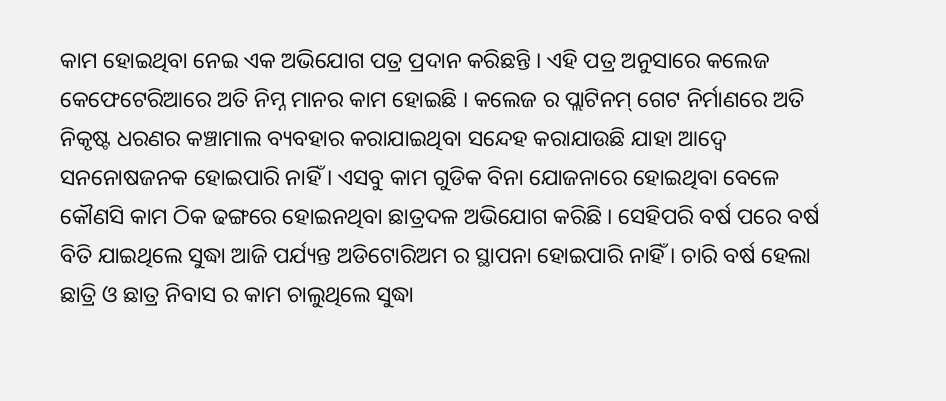କାମ ହୋଇଥିବା ନେଇ ଏକ ଅଭିଯୋଗ ପତ୍ର ପ୍ରଦାନ କରିଛନ୍ତି । ଏହି ପତ୍ର ଅନୁସାରେ କଲେଜ କେଫେଟେରିଆରେ ଅତି ନିମ୍ନ ମାନର କାମ ହୋଇଛି । କଲେଜ ର ପ୍ଲାଟିନମ୍ ଗେଟ ନିର୍ମାଣରେ ଅତି ନିକୃଷ୍ଟ ଧରଣର କଞ୍ଚାମାଲ ବ୍ୟବହାର କରାଯାଇଥିବା ସନ୍ଦେହ କରାଯାଉଛି ଯାହା ଆଦ୍ୱେ ସନନୋଷଜନକ ହୋଇପାରି ନାହିଁ । ଏସବୁ କାମ ଗୁଡିକ ବିନା ଯୋଜନାରେ ହୋଇଥିବା ବେଳେ କୌଣସି କାମ ଠିକ ଢଙ୍ଗରେ ହୋଇନଥିବା ଛାତ୍ରଦଳ ଅଭିଯୋଗ କରିଛି । ସେହିପରି ବର୍ଷ ପରେ ବର୍ଷ ବିତି ଯାଇଥିଲେ ସୁଦ୍ଧା ଆଜି ପର୍ଯ୍ୟନ୍ତ ଅଡିଟୋରିଅମ ର ସ୍ଥାପନା ହୋଇପାରି ନାହିଁ । ଚାରି ବର୍ଷ ହେଲା ଛାତ୍ରି ଓ ଛାତ୍ର ନିବାସ ର କାମ ଚାଲୁଥିଲେ ସୁଦ୍ଧା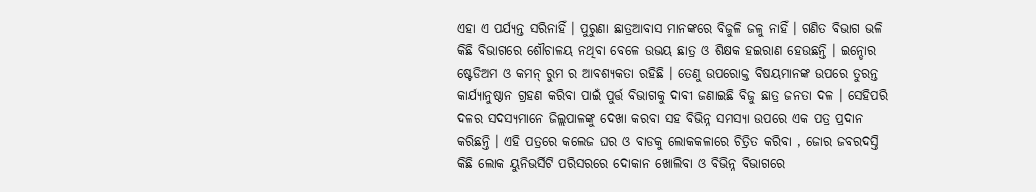ଏହା ଏ ପର୍ଯ୍ୟନ୍ତ ସରିନାହିଁ । ପୁରୁଣା ଛାତ୍ରଆବାସ ମାନଙ୍କରେ ବିଜୁଳି ଜଳୁ ନାହିଁ । ଗଣିତ ବିଭାଗ ଭଳି କିଛି ବିଭାଗରେ ଶୌଚାଳୟ ନଥିବା ବେଳେ ଉଭୟ ଛାତ୍ର ଓ ଶିକ୍ଷକ ହଇରାଣ ହେଉଛନ୍ତି । ଇନ୍ଡୋର ଷ୍ଟେଡିଅମ ଓ କମନ୍ ରୁମ ର ଆବଶ୍ୟକତା ରହିଛି । ତେଣୁ ଉପରୋକ୍ତ ବିଷୟମାନଙ୍କ ଉପରେ ତୁରନ୍ତ କାର୍ଯ୍ୟାନୁଷ୍ଠାନ ଗ୍ରହଣ କରିବା ପାଇଁ ପୁର୍ତ୍ତ ବିଭାଗକୁ ଦାବୀ ଜଣାଇଛି ବିଜୁ ଛାତ୍ର ଜନତା ଦଳ । ସେହିପରି ଦଳର ସଦସ୍ୟମାନେ ଜିଲ୍ଲପାଳଙ୍କୁ ଦେଖା କରବା ସହ ବିଭିନ୍ନ ସମସ୍ୟା ଉପରେ ଏକ ପତ୍ର ପ୍ରଦାନ କରିଛନ୍ତି । ଏହି ପତ୍ରରେ କଲେଜ ଘର ଓ ବାଡକୁ ଲୋକକଳାରେ ଚିତ୍ରିତ କରିବା , ଜୋର ଜବରଦସ୍ତି କିଛି ଲୋକ ୟୁନିଭର୍ସିଟି ପରିସରରେ ଦୋକାନ ଖୋଲିବା ଓ ବିଭିନ୍ନ ବିଭାଗରେ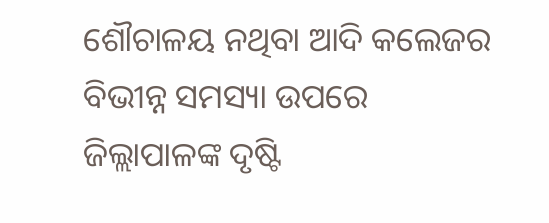ଶୌଚାଳୟ ନଥିବା ଆଦି କଲେଜର ବିଭୀନ୍ନ ସମସ୍ୟା ଉପରେ ଜିଲ୍ଲାପାଳଙ୍କ ଦୃଷ୍ଟି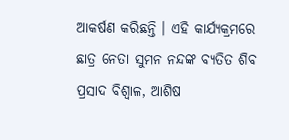ଆକର୍ଷଣ କରିଛନ୍ତି । ଏହି କାର୍ଯ୍ୟକ୍ରମରେ ଛାତ୍ର ନେତା ସୁମନ ନନ୍ଦଙ୍କ ବ୍ୟତିତ ଶିବ ପ୍ରସାଦ ବିଶ୍ୱାଳ, ଆଶିଷ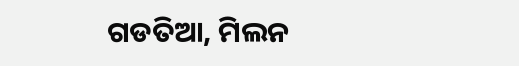ଗଡତିଆ, ମିଲନ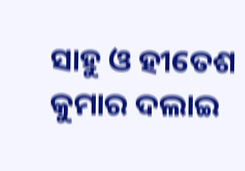ସାହୁ ଓ ହୀତେଶ କୁମାର ଦଲାଇ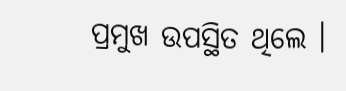ପ୍ରମୁଖ ଉପସ୍ଥିତ ଥିଲେ ।